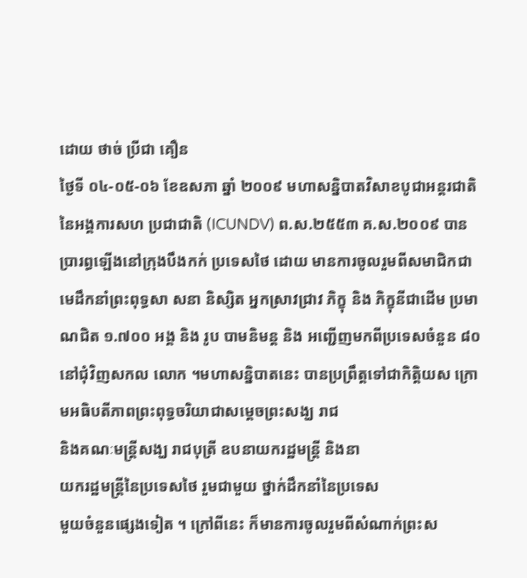ដោយ ថាច់ ប្រីជា គឿន
ថ្ងៃទី ០៤-០៥-០៦ ខែឧសភា ឆ្នាំ ២០០៩ មហាសន្និបាតវិសាខបូជាអន្តរជាតិ នៃអង្គការសហ ប្រជាជាតិ (ICUNDV) ព.ស.២៥៥៣ គ.ស.២០០៩ បានប្រារព្ធឡើងនៅក្រុងបឹងកក់ ប្រទេសថៃ ដោយ មានការចូលរួមពីសមាជិកជាមេដឹកនាំព្រះពុទ្ធសា សនា និស្សិត អ្នកស្រាវជ្រាវ ភិក្ខុ និង ភិក្ខុនីជាដើម ប្រមាណជិត ១.៧០០ អង្គ និង រូប បាមនិមន្ត និង អញ្ជើញមកពីប្រទេសចំនួន ៨០ នៅជុំវិញសកល លោក ។មហាសន្និបាតនេះ បានប្រព្រឹត្តទៅជាកិត្តិយស ក្រោមអធិបតីភាពព្រះពុទ្ធចរិយាជាសម្តេចព្រះសង្ឃ រាជ
និងគណៈមន្ត្រីសង្ឃ រាជបុត្រី ឧបនាយករដ្ឋមន្ត្រី និងនា
យករដ្ឋមន្ត្រីនៃប្រទេសថៃ រួមជាមួយ ថ្នាក់ដឹកនាំនៃប្រទេស
មួយចំនួនផ្សេងទៀត ។ ក្រៅពីនេះ ក៏មានការចូលរួមពីសំណាក់ព្រះស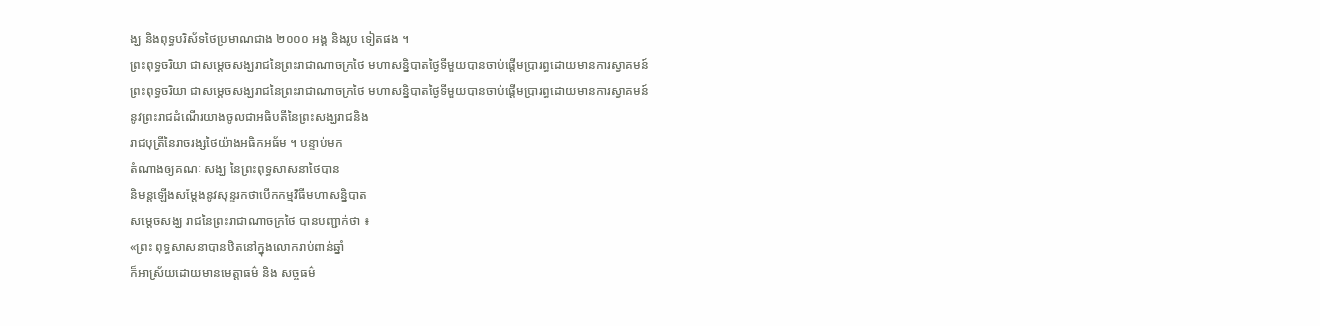ង្ឃ និងពុទ្ធបរិស័ទថៃប្រមាណជាង ២០០០ អង្គ និងរូប ទៀតផង ។
ព្រះពុទ្ធចរិយា ជាសម្តេចសង្ឃរាជនៃព្រះរាជាណាចក្រថៃ មហាសន្និបាតថ្ងៃទីមួយបានចាប់ផ្តើមប្រារព្ធដោយមានការស្វាគមន៍
ព្រះពុទ្ធចរិយា ជាសម្តេចសង្ឃរាជនៃព្រះរាជាណាចក្រថៃ មហាសន្និបាតថ្ងៃទីមួយបានចាប់ផ្តើមប្រារព្ធដោយមានការស្វាគមន៍
នូវព្រះរាជដំណើរយាងចូលជាអធិបតីនៃព្រះសង្ឃរាជនិង
រាជបុត្រីនៃរាចរង្សថៃយ៉ាងអធិកអធ័ម ។ បន្ទាប់មក
តំណាងឲ្យគណៈ សង្ឃ នៃព្រះពុទ្ធសាសនាថៃបាន
និមន្តឡើងសម្តែងនូវសុន្ទរកថាបើកកម្មវិធីមហាសន្និបាត
សម្តេចសង្ឃ រាជនៃព្រះរាជាណាចក្រថៃ បានបញ្ជាក់ថា ៖
«ព្រះ ពុទ្ធសាសនាបានឋិតនៅក្នុងលោករាប់ពាន់ឆ្នាំ
ក៏អាស្រ័យដោយមានមេត្តាធម៌ និង សច្ចធម៌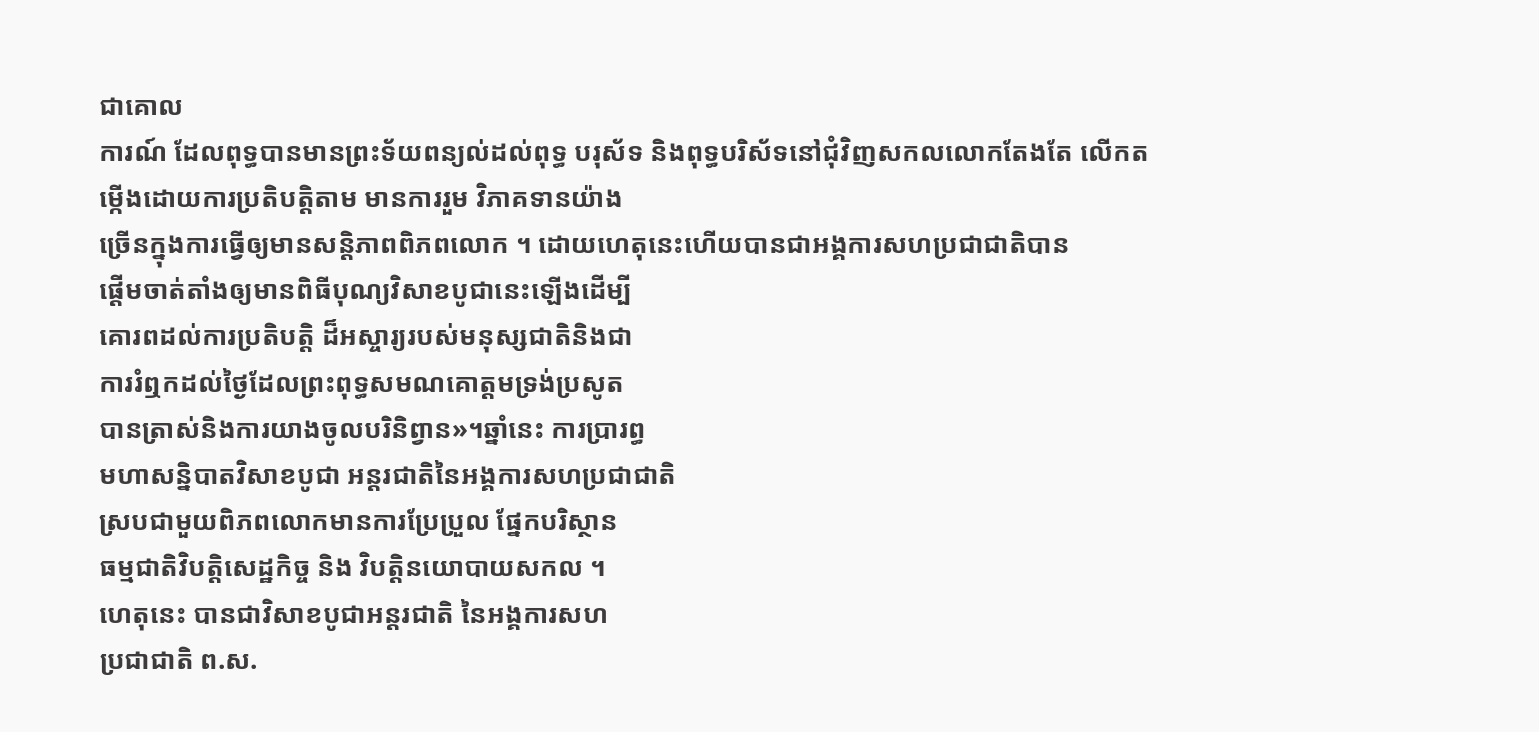ជាគោល
ការណ៍ ដែលពុទ្ធបានមានព្រះទ័យពន្យល់ដល់ពុទ្ធ បរុស័ទ និងពុទ្ធបរិស័ទនៅជុំវិញសកលលោកតែងតែ លើកត
ម្កើងដោយការប្រតិបត្តិតាម មានការរួម វិភាគទានយ៉ាង
ច្រើនក្នុងការធ្វើឲ្យមានសន្តិភាពពិភពលោក ។ ដោយហេតុនេះហើយបានជាអង្គការសហប្រជាជាតិបាន
ផ្តើមចាត់តាំងឲ្យមានពិធីបុណ្យវិសាខបូជានេះឡើងដើម្បី
គោរពដល់ការប្រតិបត្តិ ដ៏អស្ចារ្យរបស់មនុស្សជាតិនិងជា
ការរំឮកដល់ថ្ងៃដែលព្រះពុទ្ធសមណគោត្តមទ្រង់ប្រសូត
បានត្រាស់និងការយាងចូលបរិនិព្វាន»។ឆ្នាំនេះ ការប្រារព្ធ
មហាសន្និបាតវិសាខបូជា អន្តរជាតិនៃអង្គការសហប្រជាជាតិ
ស្របជាមួយពិភពលោកមានការប្រែប្រួល ផ្នែកបរិស្ថាន
ធម្មជាតិវិបត្តិសេដ្ឋកិច្ច និង វិបត្តិនយោបាយសកល ។
ហេតុនេះ បានជាវិសាខបូជាអន្តរជាតិ នៃអង្គការសហ
ប្រជាជាតិ ព.ស.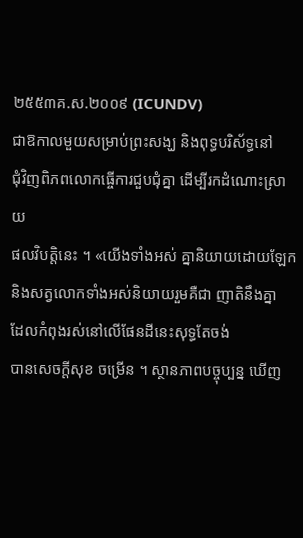២៥៥៣គ.ស.២០០៩ (ICUNDV)
ជាឱកាលមួយសម្រាប់ព្រះសង្ឃ និងពុទ្ធបរិស័ទ្ធនៅ
ជុំវិញពិភពលោកធ្ចើការជួបជុំគ្នា ដើម្បីរកដំណោះស្រាយ
ផលវិបត្តិនេះ ។ «យើងទាំងអស់ គ្នានិយាយដោយឡែក
និងសត្វលោកទាំងអស់និយាយរួមគឺជា ញាតិនឹងគ្នា
ដែលកំពុងរស់នៅលើផែនដីនេះសុទ្ធតែចង់
បានសេចក្តីសុខ ចម្រើន ។ ស្ថានភាពបច្ចុប្បន្ន ឃើញ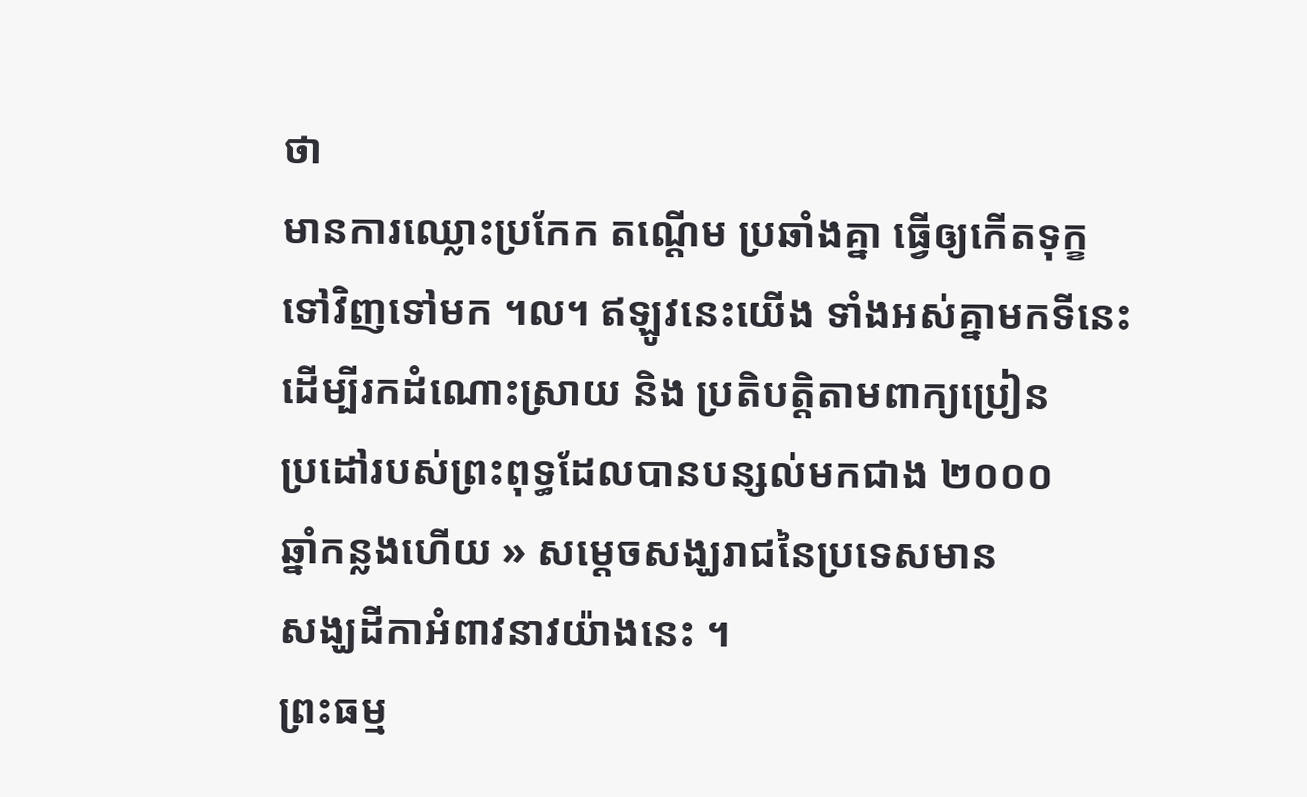ថា
មានការឈ្លោះប្រកែក តណ្តើម ប្រឆាំងគ្នា ធ្វើឲ្យកើតទុក្ខ
ទៅវិញទៅមក ។ល។ ឥឡូវនេះយើង ទាំងអស់គ្នាមកទីនេះ
ដើម្បីរកដំណោះស្រាយ និង ប្រតិបត្តិតាមពាក្យប្រៀន
ប្រដៅរបស់ព្រះពុទ្ធដែលបានបន្សល់មកជាង ២០០០
ឆ្នាំកន្លងហើយ » សម្តេចសង្ឃរាជនៃប្រទេសមាន
សង្ឃដីកាអំពាវនាវយ៉ាងនេះ ។
ព្រះធម្ម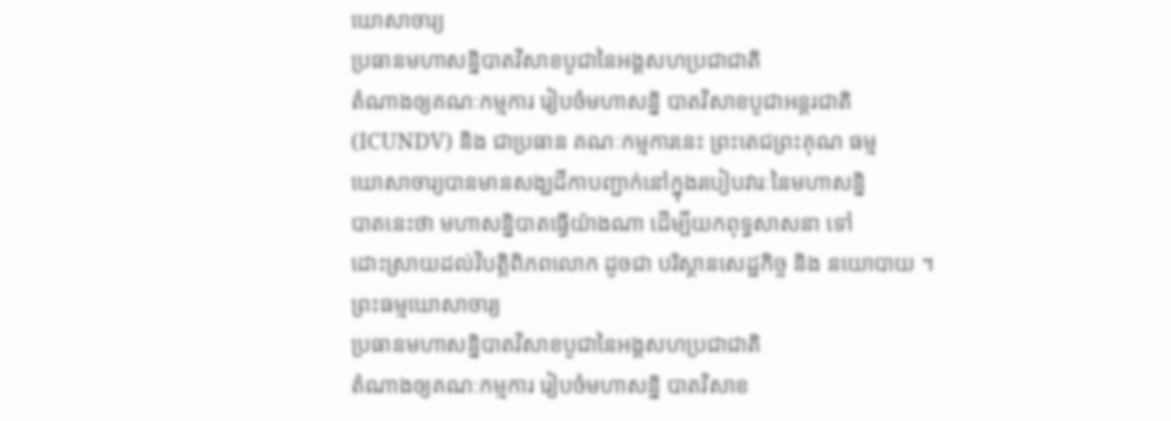ឃោសាចារ្យ
ប្រធានមហាសន្និបាតវិសាខបូជានៃអង្គសហប្រជាជាតិ
តំណាងឲ្យគណៈកម្មការ រៀបចំមហាសន្និ បាតវិសាខបូជាអន្តរជាតិ
(ICUNDV) និង ជាប្រធាន គណៈកម្មការនេះ ព្រះតេជព្រះគុណ ធម្ម
ឃោសាចារ្យបានមានសង្ឃដីកាបញ្ជាក់នៅក្នុងរបៀបវារៈនៃមហាសន្និ
បាតនេះថា មហាសន្និបាតធ្វើយ៉ាងណា ដើម្បីយកពុទ្ធសាសនា ទៅ
ដោះស្រាយដល់វិបត្តិពិភពលោក ដូចជា បរិស្ថានសេដ្ឋកិច្ច និង នយោបាយ ។
ព្រះធម្មឃោសាចារ្យ
ប្រធានមហាសន្និបាតវិសាខបូជានៃអង្គសហប្រជាជាតិ
តំណាងឲ្យគណៈកម្មការ រៀបចំមហាសន្និ បាតវិសាខ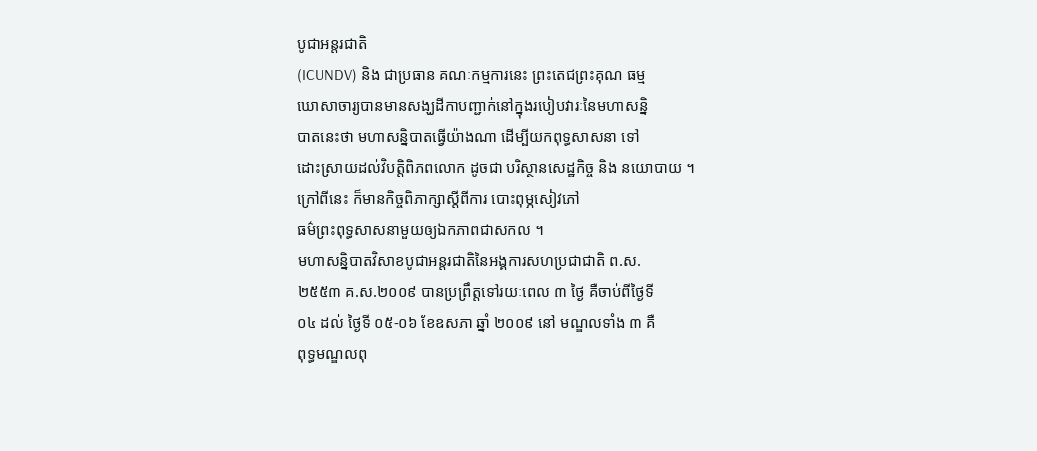បូជាអន្តរជាតិ
(ICUNDV) និង ជាប្រធាន គណៈកម្មការនេះ ព្រះតេជព្រះគុណ ធម្ម
ឃោសាចារ្យបានមានសង្ឃដីកាបញ្ជាក់នៅក្នុងរបៀបវារៈនៃមហាសន្និ
បាតនេះថា មហាសន្និបាតធ្វើយ៉ាងណា ដើម្បីយកពុទ្ធសាសនា ទៅ
ដោះស្រាយដល់វិបត្តិពិភពលោក ដូចជា បរិស្ថានសេដ្ឋកិច្ច និង នយោបាយ ។
ក្រៅពីនេះ ក៏មានកិច្ចពិភាក្សាស្តីពីការ បោះពុម្ភសៀវភៅ
ធម៌ព្រះពុទ្ធសាសនាមួយឲ្យឯកភាពជាសកល ។
មហាសន្និបាតវិសាខបូជាអន្តរជាតិនៃអង្គការសហប្រជាជាតិ ព.ស.
២៥៥៣ គ.ស.២០០៩ បានប្រព្រឹត្តទៅរយៈពេល ៣ ថ្ងៃ គឺចាប់ពីថ្ងៃទី
០៤ ដល់ ថ្ងៃទី ០៥-០៦ ខែឧសភា ឆ្នាំ ២០០៩ នៅ មណ្ឌលទាំង ៣ គឺ
ពុទ្ធមណ្ឌលពុ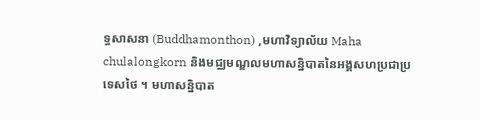ទ្ធសាសនា (Buddhamonthon) ,មហាវិទ្យាល័យ Maha
chulalongkorn និងមជ្ឈមណ្ឌលមហាសន្និបាតនៃអង្គសហប្រជាប្រ
ទេសថៃ ។ មហាសន្និបាត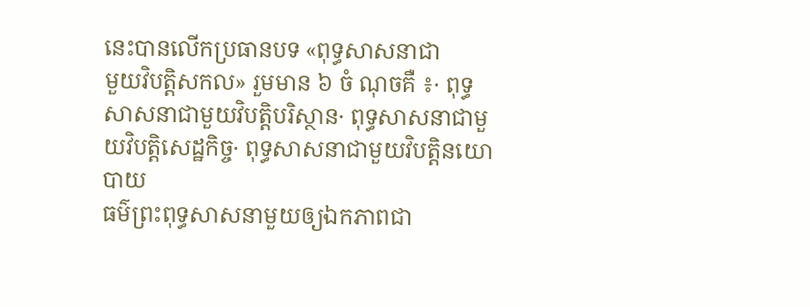នេះបានលើកប្រធានបទ «ពុទ្ធសាសនាជា
មួយវិបត្តិសកល» រួមមាន ៦ ចំ ណុចគឺ ៖· ពុទ្ធសាសនាជាមួយវិបត្តិបរិស្ថាន· ពុទ្ធសាសនាជាមួយវិបត្តិសេដ្ឋកិច្ច· ពុទ្ធសាសនាជាមួយវិបត្តិនយោបាយ
ធម៌ព្រះពុទ្ធសាសនាមួយឲ្យឯកភាពជា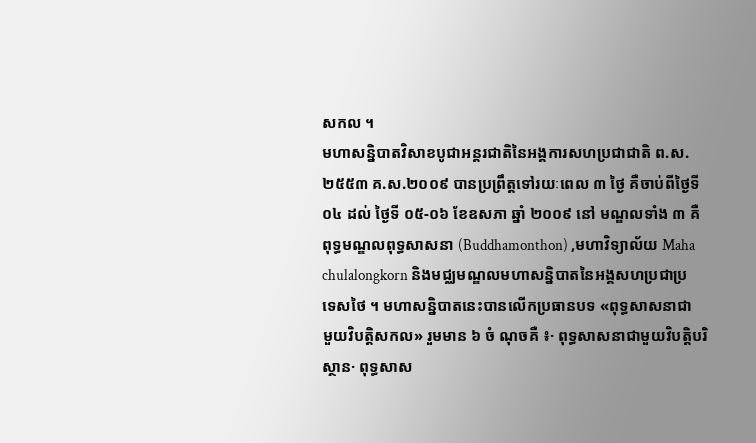សកល ។
មហាសន្និបាតវិសាខបូជាអន្តរជាតិនៃអង្គការសហប្រជាជាតិ ព.ស.
២៥៥៣ គ.ស.២០០៩ បានប្រព្រឹត្តទៅរយៈពេល ៣ ថ្ងៃ គឺចាប់ពីថ្ងៃទី
០៤ ដល់ ថ្ងៃទី ០៥-០៦ ខែឧសភា ឆ្នាំ ២០០៩ នៅ មណ្ឌលទាំង ៣ គឺ
ពុទ្ធមណ្ឌលពុទ្ធសាសនា (Buddhamonthon) ,មហាវិទ្យាល័យ Maha
chulalongkorn និងមជ្ឈមណ្ឌលមហាសន្និបាតនៃអង្គសហប្រជាប្រ
ទេសថៃ ។ មហាសន្និបាតនេះបានលើកប្រធានបទ «ពុទ្ធសាសនាជា
មួយវិបត្តិសកល» រួមមាន ៦ ចំ ណុចគឺ ៖· ពុទ្ធសាសនាជាមួយវិបត្តិបរិស្ថាន· ពុទ្ធសាស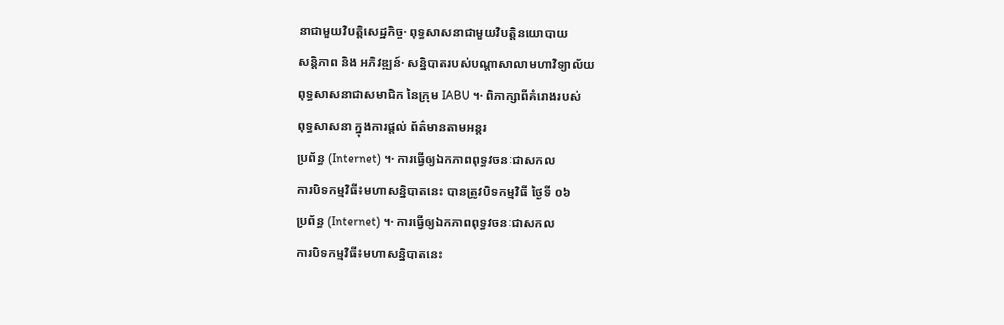នាជាមួយវិបត្តិសេដ្ឋកិច្ច· ពុទ្ធសាសនាជាមួយវិបត្តិនយោបាយ
សន្តិភាព និង អភិវឌ្ឍន៍· សន្និបាតរបស់បណ្តាសាលាមហាវិទ្យាល័យ
ពុទ្ធសាសនាជាសមាជិក នៃក្រុម IABU ។· ពិភាក្សាពីគំរោងរបស់
ពុទ្ធសាសនា ក្នុងការផ្តល់ ព័ត៌មានតាមអន្តរ
ប្រព័ន្ធ (Internet) ។· ការធ្វើឲ្យឯកភាពពុទ្ធវចនៈជាសកល
ការបិទកម្មវិធី៖មហាសន្និបាតនេះ បានត្រូវបិទកម្មវិធី ថ្ងៃទី ០៦
ប្រព័ន្ធ (Internet) ។· ការធ្វើឲ្យឯកភាពពុទ្ធវចនៈជាសកល
ការបិទកម្មវិធី៖មហាសន្និបាតនេះ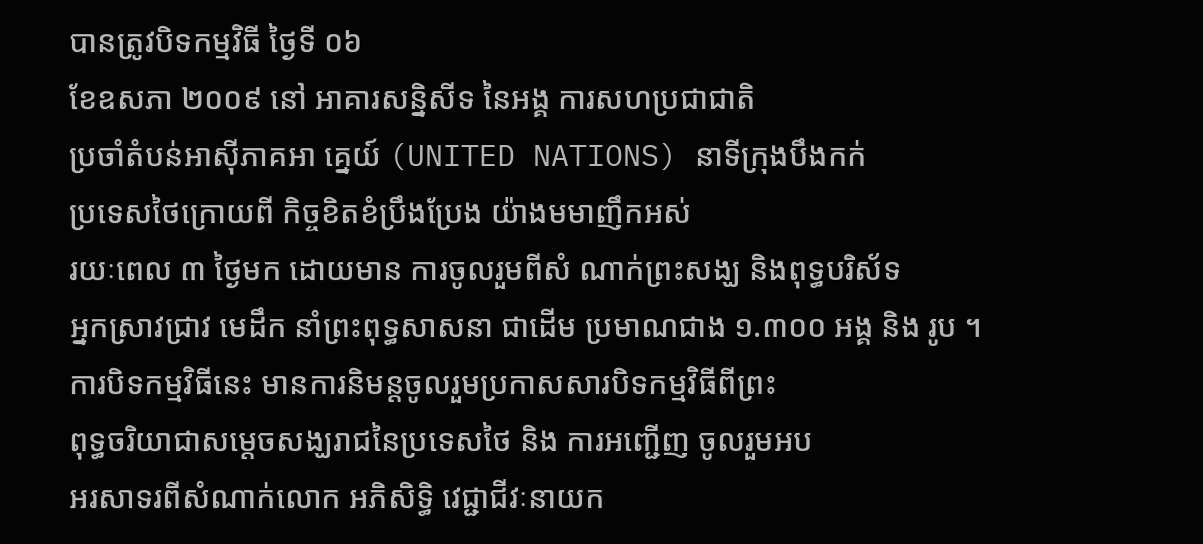បានត្រូវបិទកម្មវិធី ថ្ងៃទី ០៦
ខែឧសភា ២០០៩ នៅ អាគារសន្និសីទ នៃអង្គ ការសហប្រជាជាតិ
ប្រចាំតំបន់អាស៊ីភាគអា គ្នេយ៍ (UNITED NATIONS) នាទីក្រុងបឹងកក់
ប្រទេសថៃក្រោយពី កិច្ចខិតខំប្រឹងប្រែង យ៉ាងមមាញឹកអស់
រយៈពេល ៣ ថ្ងៃមក ដោយមាន ការចូលរួមពីសំ ណាក់ព្រះសង្ឃ និងពុទ្ធបរិស័ទ
អ្នកស្រាវជ្រាវ មេដឹក នាំព្រះពុទ្ធសាសនា ជាដើម ប្រមាណជាង ១.៣០០ អង្គ និង រូប ។
ការបិទកម្មវិធីនេះ មានការនិមន្តចូលរួមប្រកាសសារបិទកម្មវិធីពីព្រះ
ពុទ្ធចរិយាជាសម្តេចសង្ឃរាជនៃប្រទេសថៃ និង ការអញ្ជើញ ចូលរួមអប
អរសាទរពីសំណាក់លោក អភិសិទ្ធិ វេជ្ជាជីវៈនាយក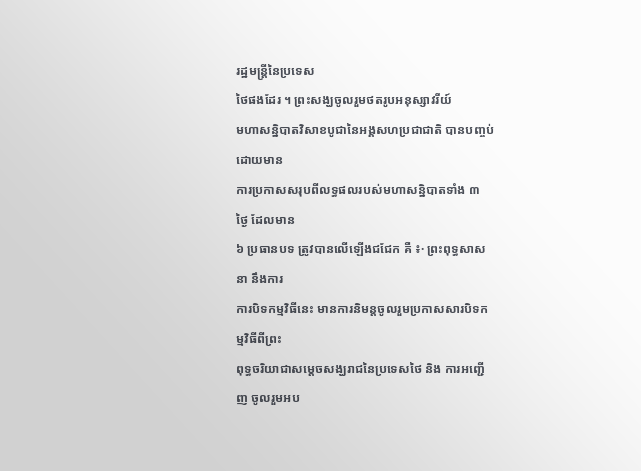រដ្ឋមន្ត្រីនៃប្រទេស
ថៃផងដែរ ។ ព្រះសង្ឃចូលរួមថតរូបអនុស្សាវរីយ៍
មហាសន្និបាតវិសាខបូជានៃអង្គសហប្រជាជាតិ បានបញ្ចប់ដោយមាន
ការប្រកាសសរុបពីលទ្ធផលរបស់មហាសន្និបាតទាំង ៣ ថ្ងៃ ដែលមាន
៦ ប្រធានបទ ត្រូវបានលើឡើងជជែក គឺ ៖· ព្រះពុទ្ធសាសនា នឹងការ
ការបិទកម្មវិធីនេះ មានការនិមន្តចូលរួមប្រកាសសារបិទកម្មវិធីពីព្រះ
ពុទ្ធចរិយាជាសម្តេចសង្ឃរាជនៃប្រទេសថៃ និង ការអញ្ជើញ ចូលរួមអប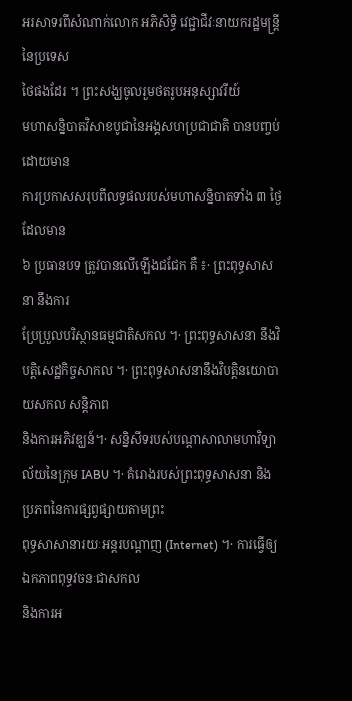អរសាទរពីសំណាក់លោក អភិសិទ្ធិ វេជ្ជាជីវៈនាយករដ្ឋមន្ត្រីនៃប្រទេស
ថៃផងដែរ ។ ព្រះសង្ឃចូលរួមថតរូបអនុស្សាវរីយ៍
មហាសន្និបាតវិសាខបូជានៃអង្គសហប្រជាជាតិ បានបញ្ចប់ដោយមាន
ការប្រកាសសរុបពីលទ្ធផលរបស់មហាសន្និបាតទាំង ៣ ថ្ងៃ ដែលមាន
៦ ប្រធានបទ ត្រូវបានលើឡើងជជែក គឺ ៖· ព្រះពុទ្ធសាសនា នឹងការ
ប្រែប្រួលបរិស្ថានធម្មជាតិសកល ។· ព្រះពុទ្ធសាសនា នឹងវិបត្តិសេដ្ឋកិច្ចសាកល ។· ព្រះពុទ្ធសាសនានឹងវិបត្តិនយោបាយសកល សន្តិភាព
និងការអភិវឌ្ឃន៍។· សន្និសីទរបស់បណ្តាសាលាមហាវិទ្យាល័យនៃក្រុម IABU ។· គំរោងរបស់ព្រះពុទ្ធសាសនា និង ប្រភពនៃការផ្សព្វផ្សាយតាមព្រះ
ពុទ្ធសាសានារយៈអន្តរបណ្តាញ (Internet) ។· ការធ្វើឲ្យឯកភាពពុទ្ធវចនៈជាសកល
និងការអ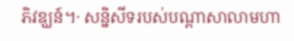ភិវឌ្ឃន៍។· សន្និសីទរបស់បណ្តាសាលាមហា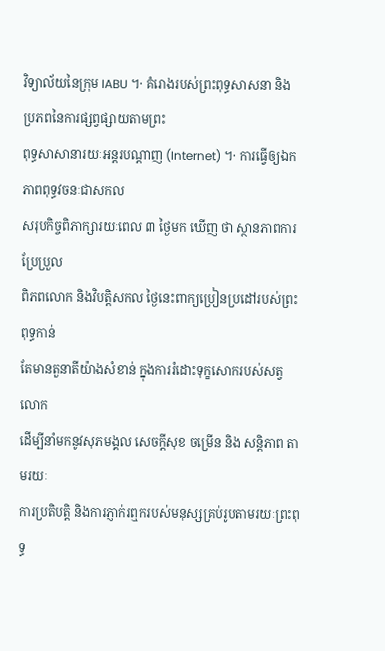វិទ្យាល័យនៃក្រុម IABU ។· គំរោងរបស់ព្រះពុទ្ធសាសនា និង ប្រភពនៃការផ្សព្វផ្សាយតាមព្រះ
ពុទ្ធសាសានារយៈអន្តរបណ្តាញ (Internet) ។· ការធ្វើឲ្យឯកភាពពុទ្ធវចនៈជាសកល
សរុបកិច្ចពិភាក្សារយៈពេល ៣ ថ្ងៃមក ឃើញ ថា ស្ថានភាពការប្រែប្រួល
ពិភពលោក និងវិបត្តិសកល ថ្ងៃនេះពាក្យប្រៀនប្រដៅរបស់ព្រះពុទ្ធកាន់
តែមានតួនាតីយ៉ាងសំខាន់ ក្នុងការរំដោះទុក្ខសោករបស់សត្វលោក
ដើម្បីនាំមកនូវសុភមង្គល សេចក្តីសុខ ចម្រើន និង សន្តិភាព តាមរយៈ
ការប្រតិបត្តិ និងការភ្ញាក់រឮករបស់មនុស្សគ្រប់រូបតាមរយៈព្រះពុទ្ធ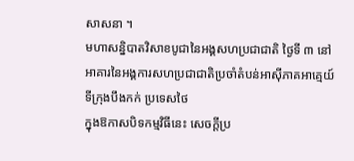សាសនា ។
មហាសន្និបាតវិសាខបូជានៃអង្គសហប្រជាជាតិ ថ្ងៃទី ៣ នៅ
អាគារនៃអង្គការសហប្រជាជាតិប្រចាំតំបន់អាស៊ីភាគអាគ្មេយ៍
ទីក្រុងបឹងកក់ ប្រទេសថៃ
ក្នុងឱកាសបិទកម្មវិធីនេះ សេចក្តីប្រ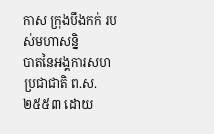កាស ក្រុងបឹងកក់ របស់មហាសន្និ
បាតនៃអង្គការសហប្រជាជាតិ ព.ស.២៥៥៣ ដោយ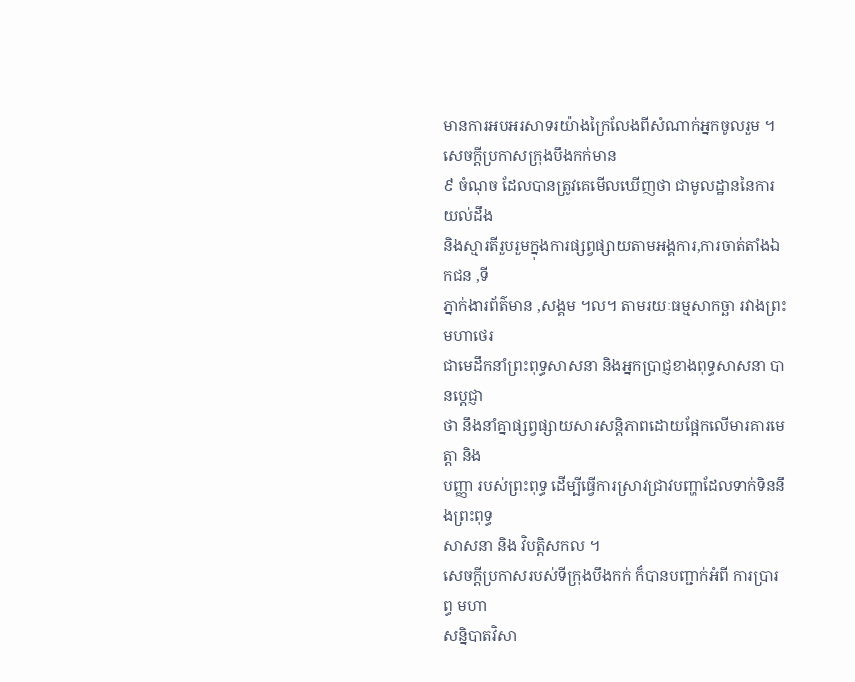មានការអបអរសាទរយ៉ាងក្រៃលែងពីសំណាក់អ្នកចូលរួម ។ សេចក្តីប្រកាសក្រុងបឹងកក់មាន
៩ ចំណុច ដែលបានត្រូវគេមើលឃើញថា ជាមូលដ្ឋាននៃការយល់ដឹង
និងស្មារតីរួបរួមក្នុងការផ្សព្វផ្សាយតាមអង្គការ,ការចាត់តាំងឯកជន ,ទី
ភ្នាក់ងារព័ត៌មាន ,សង្គម ។ល។ តាមរយៈធម្មសាកច្ឆា រវាងព្រះមហាថេរ
ជាមេដឹកនាំព្រះពុទ្ធសាសនា និងអ្នកប្រាជ្ញខាងពុទ្ធសាសនា បានប្តេជ្ញា
ថា នឹងនាំគ្នាផ្សព្វផ្សាយសារសន្តិភាពដោយផ្អែកលើមារគារមេត្តា និង
បញ្ញា របស់ព្រះពុទ្ធ ដើម្បីធ្វើការស្រាវជ្រាវបញ្ហាដែលទាក់ទិននឹងព្រះពុទ្ធ
សាសនា និង វិបត្តិសកល ។
សេចក្តីប្រកាសរបស់ទីក្រុងបឹងកក់ ក៏បានបញ្ជាក់អំពី ការប្រារព្ធ មហា
សន្និបាតវិសា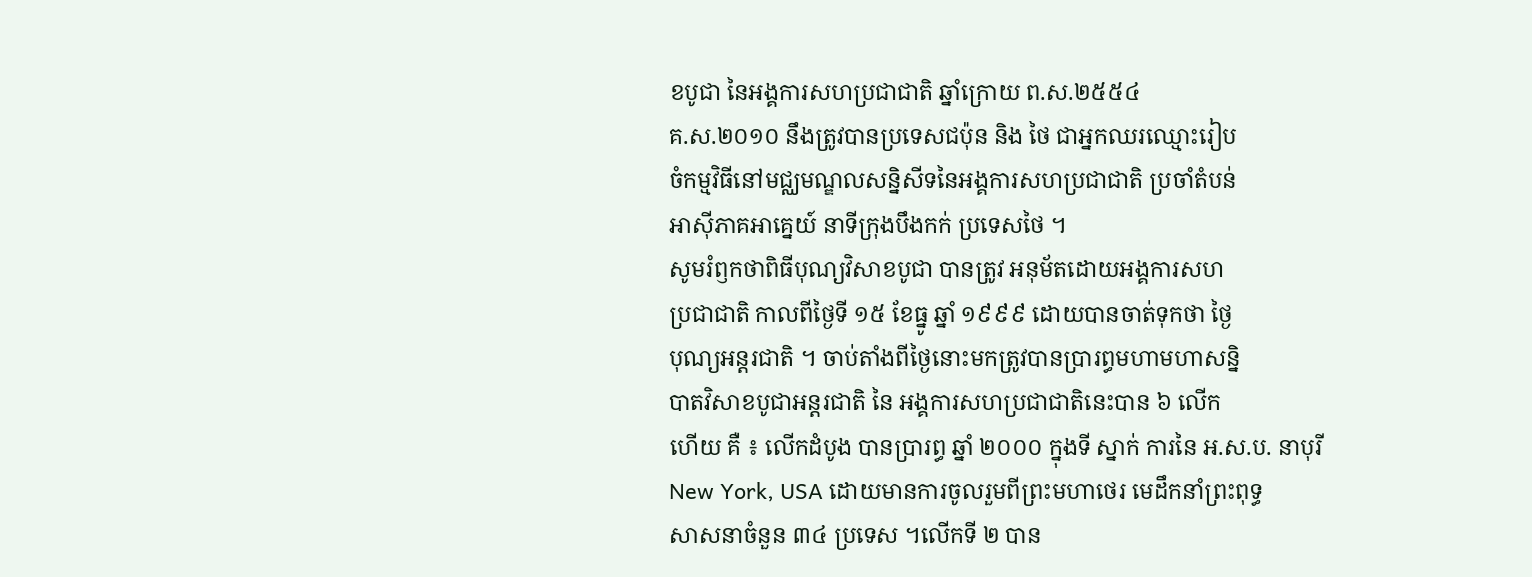ខបូជា នៃអង្គការសហប្រជាជាតិ ឆ្នាំក្រោយ ព.ស.២៥៥៤
គ.ស.២០១០ នឹងត្រូវបានប្រទេសជប៉ុន និង ថៃ ជាអ្នកឈរឈ្មោះរៀប
ចំកម្មវិធីនៅមជ្ឈមណ្ឌលសន្និសីទនៃអង្គការសហប្រជាជាតិ ប្រចាំតំបន់
អាស៊ីភាគអាគ្នេយ៍ នាទីក្រុងបឹងកក់ ប្រទេសថៃ ។
សូមរំឭកថាពិធីបុណ្យវិសាខបូជា បានត្រូវ អនុម័តដោយអង្គការសហ
ប្រជាជាតិ កាលពីថ្ងៃទី ១៥ ខែធ្នូ ឆ្នាំ ១៩៩៩ ដោយបានចាត់ទុកថា ថ្ងៃ
បុណ្យអន្តរជាតិ ។ ចាប់តាំងពីថ្ងៃនោះមកត្រូវបានប្រារព្ធមហាមហាសន្និ
បាតវិសាខបូជាអន្តរជាតិ នៃ អង្គការសហប្រជាជាតិនេះបាន ៦ លើក
ហើយ គឺ ៖ លើកដំបូង បានប្រារព្ធ ឆ្នាំ ២០០០ ក្នុងទី ស្នាក់ ការនៃ អ.ស.ប. នាបុរី
New York, USA ដោយមានការចូលរួមពីព្រះមហាថេរ មេដឹកនាំព្រះពុទ្ធ
សាសនាចំនួន ៣៤ ប្រទេស ។លើកទី ២ បាន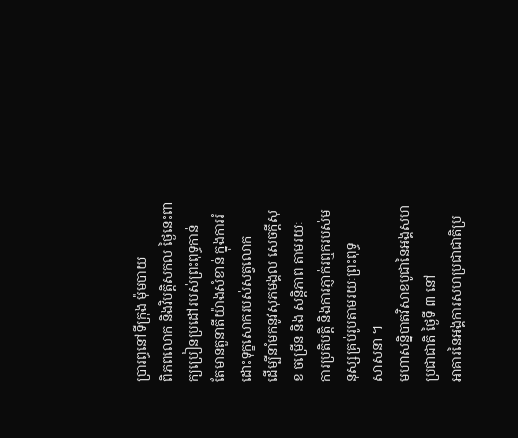ប្រារព្ធនៅទីក្រុង ម៉ុមបាយ
ពិភពលោក និងវិបត្តិសកល ថ្ងៃនេះពាក្យប្រៀនប្រដៅរបស់ព្រះពុទ្ធកាន់
តែមានតួនាតីយ៉ាងសំខាន់ ក្នុងការរំដោះទុក្ខសោករបស់សត្វលោក
ដើម្បីនាំមកនូវសុភមង្គល សេចក្តីសុខ ចម្រើន និង សន្តិភាព តាមរយៈ
ការប្រតិបត្តិ និងការភ្ញាក់រឮករបស់មនុស្សគ្រប់រូបតាមរយៈព្រះពុទ្ធ
សាសនា ។
មហាសន្និបាតវិសាខបូជានៃអង្គសហប្រជាជាតិ ថ្ងៃទី ៣ នៅ
អាគារនៃអង្គការសហប្រជាជាតិប្រ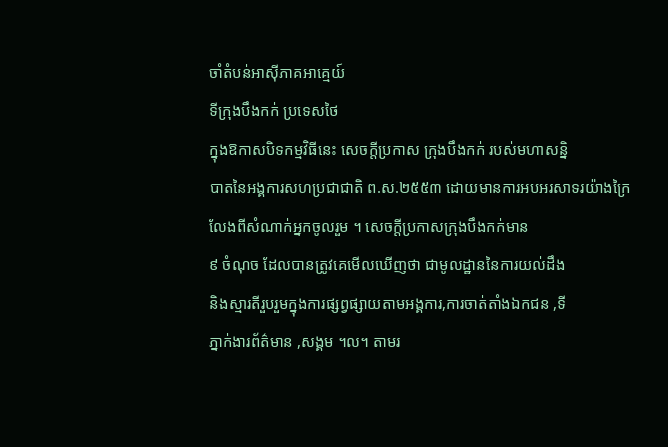ចាំតំបន់អាស៊ីភាគអាគ្មេយ៍
ទីក្រុងបឹងកក់ ប្រទេសថៃ
ក្នុងឱកាសបិទកម្មវិធីនេះ សេចក្តីប្រកាស ក្រុងបឹងកក់ របស់មហាសន្និ
បាតនៃអង្គការសហប្រជាជាតិ ព.ស.២៥៥៣ ដោយមានការអបអរសាទរយ៉ាងក្រៃលែងពីសំណាក់អ្នកចូលរួម ។ សេចក្តីប្រកាសក្រុងបឹងកក់មាន
៩ ចំណុច ដែលបានត្រូវគេមើលឃើញថា ជាមូលដ្ឋាននៃការយល់ដឹង
និងស្មារតីរួបរួមក្នុងការផ្សព្វផ្សាយតាមអង្គការ,ការចាត់តាំងឯកជន ,ទី
ភ្នាក់ងារព័ត៌មាន ,សង្គម ។ល។ តាមរ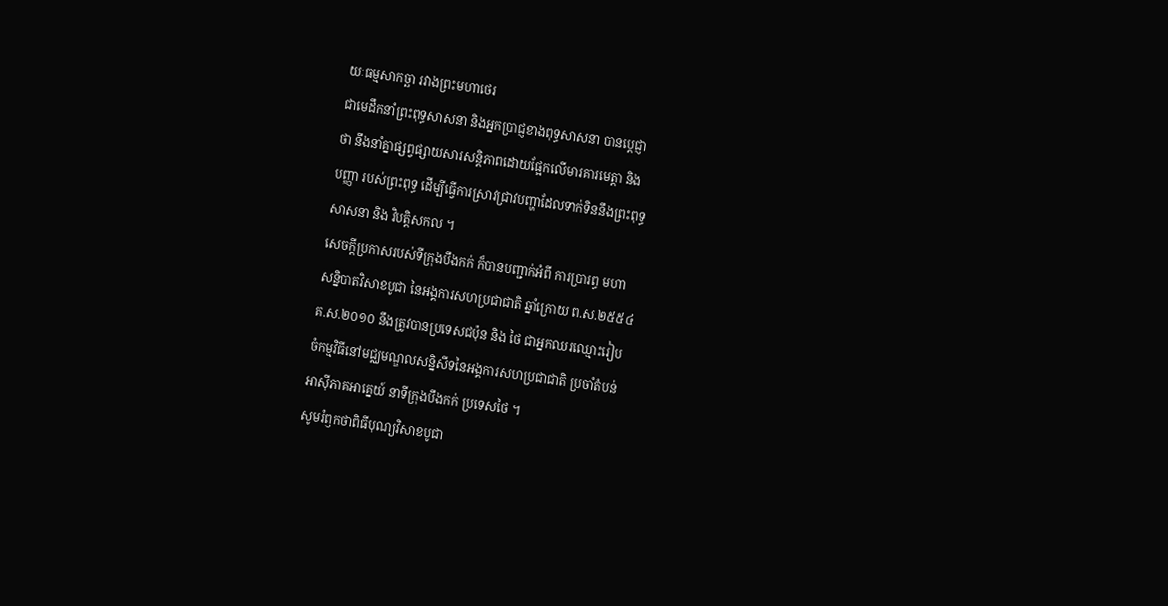យៈធម្មសាកច្ឆា រវាងព្រះមហាថេរ
ជាមេដឹកនាំព្រះពុទ្ធសាសនា និងអ្នកប្រាជ្ញខាងពុទ្ធសាសនា បានប្តេជ្ញា
ថា នឹងនាំគ្នាផ្សព្វផ្សាយសារសន្តិភាពដោយផ្អែកលើមារគារមេត្តា និង
បញ្ញា របស់ព្រះពុទ្ធ ដើម្បីធ្វើការស្រាវជ្រាវបញ្ហាដែលទាក់ទិននឹងព្រះពុទ្ធ
សាសនា និង វិបត្តិសកល ។
សេចក្តីប្រកាសរបស់ទីក្រុងបឹងកក់ ក៏បានបញ្ជាក់អំពី ការប្រារព្ធ មហា
សន្និបាតវិសាខបូជា នៃអង្គការសហប្រជាជាតិ ឆ្នាំក្រោយ ព.ស.២៥៥៤
គ.ស.២០១០ នឹងត្រូវបានប្រទេសជប៉ុន និង ថៃ ជាអ្នកឈរឈ្មោះរៀប
ចំកម្មវិធីនៅមជ្ឈមណ្ឌលសន្និសីទនៃអង្គការសហប្រជាជាតិ ប្រចាំតំបន់
អាស៊ីភាគអាគ្នេយ៍ នាទីក្រុងបឹងកក់ ប្រទេសថៃ ។
សូមរំឭកថាពិធីបុណ្យវិសាខបូជា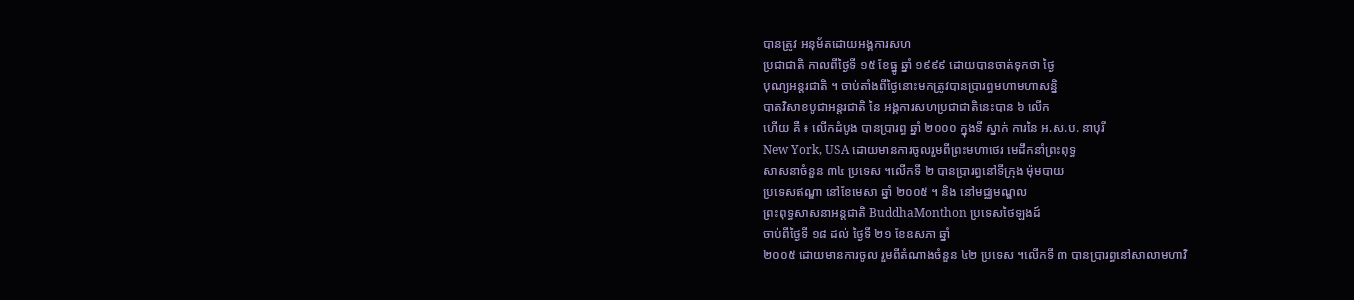បានត្រូវ អនុម័តដោយអង្គការសហ
ប្រជាជាតិ កាលពីថ្ងៃទី ១៥ ខែធ្នូ ឆ្នាំ ១៩៩៩ ដោយបានចាត់ទុកថា ថ្ងៃ
បុណ្យអន្តរជាតិ ។ ចាប់តាំងពីថ្ងៃនោះមកត្រូវបានប្រារព្ធមហាមហាសន្និ
បាតវិសាខបូជាអន្តរជាតិ នៃ អង្គការសហប្រជាជាតិនេះបាន ៦ លើក
ហើយ គឺ ៖ លើកដំបូង បានប្រារព្ធ ឆ្នាំ ២០០០ ក្នុងទី ស្នាក់ ការនៃ អ.ស.ប. នាបុរី
New York, USA ដោយមានការចូលរួមពីព្រះមហាថេរ មេដឹកនាំព្រះពុទ្ធ
សាសនាចំនួន ៣៤ ប្រទេស ។លើកទី ២ បានប្រារព្ធនៅទីក្រុង ម៉ុមបាយ
ប្រទេសឥណ្ឌា នៅខែមេសា ឆ្នាំ ២០០៥ ។ និង នៅមជ្ឈមណ្ឌល
ព្រះពុទ្ធសាសនាអន្តជាតិ BuddhaMonthon ប្រទេសថៃឡងដ៍
ចាប់ពីថ្ងៃទី ១៨ ដល់ ថ្ងៃទី ២១ ខែឧសភា ឆ្នាំ
២០០៥ ដោយមានការចូល រួមពីតំណាងចំនួន ៤២ ប្រទេស ។លើកទី ៣ បានប្រារព្ធនៅសាលាមហាវិ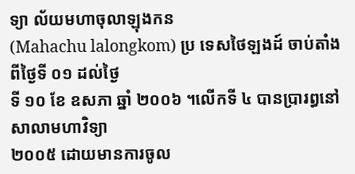ទ្យា ល័យមហាចុលាឡុងកន
(Mahachu lalongkom) ប្រ ទេសថៃឡងដ៍ ចាប់តាំងពីថ្ងៃទី ០១ ដល់ថ្ងៃ
ទី ១០ ខែ ឧសភា ឆ្នាំ ២០០៦ ។លើកទី ៤ បានប្រារព្ធនៅសាលាមហាវិទ្យា
២០០៥ ដោយមានការចូល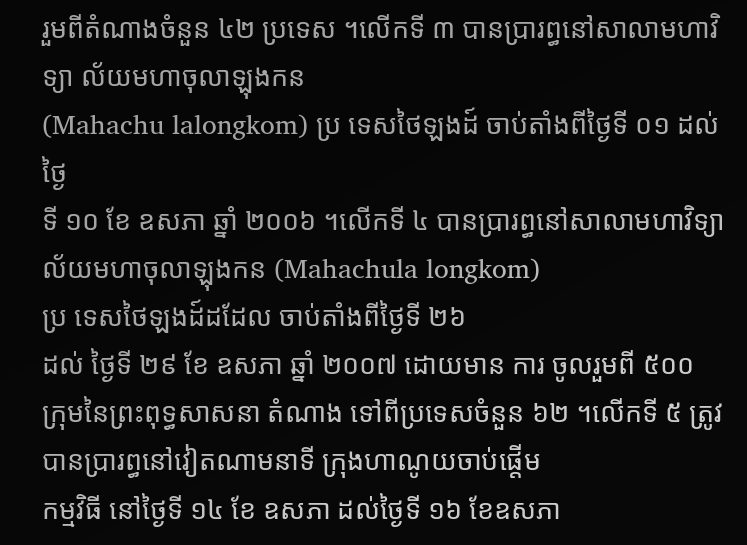រួមពីតំណាងចំនួន ៤២ ប្រទេស ។លើកទី ៣ បានប្រារព្ធនៅសាលាមហាវិទ្យា ល័យមហាចុលាឡុងកន
(Mahachu lalongkom) ប្រ ទេសថៃឡងដ៍ ចាប់តាំងពីថ្ងៃទី ០១ ដល់ថ្ងៃ
ទី ១០ ខែ ឧសភា ឆ្នាំ ២០០៦ ។លើកទី ៤ បានប្រារព្ធនៅសាលាមហាវិទ្យា
ល័យមហាចុលាឡុងកន (Mahachula longkom)
ប្រ ទេសថៃឡងដ៍ដដែល ចាប់តាំងពីថ្ងៃទី ២៦
ដល់ ថ្ងៃទី ២៩ ខែ ឧសភា ឆ្នាំ ២០០៧ ដោយមាន ការ ចូលរួមពី ៥០០
ក្រុមនៃព្រះពុទ្ធសាសនា តំណាង ទៅពីប្រទេសចំនួន ៦២ ។លើកទី ៥ ត្រូវបានប្រារព្ធនៅវៀតណាមនាទី ក្រុងហាណូយចាប់ផ្តើម
កម្មវិធី នៅថ្ងៃទី ១៤ ខែ ឧសភា ដល់ថ្ងៃទី ១៦ ខែឧសភា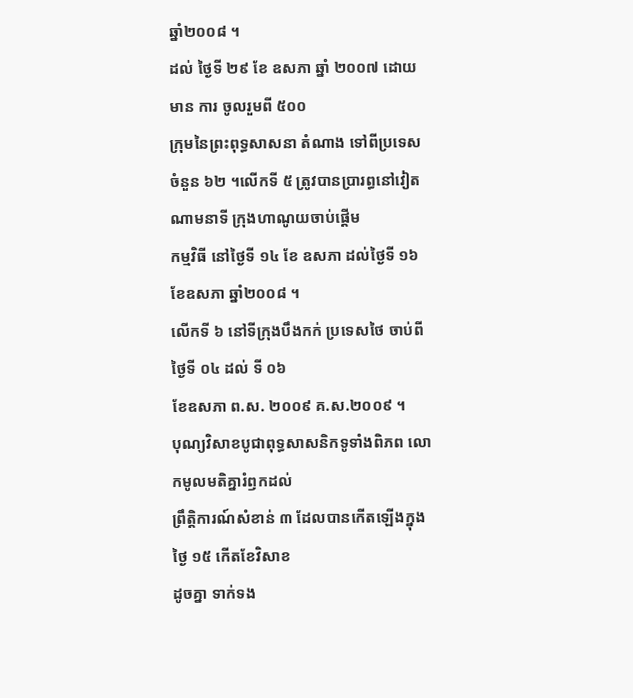ឆ្នាំ២០០៨ ។
ដល់ ថ្ងៃទី ២៩ ខែ ឧសភា ឆ្នាំ ២០០៧ ដោយមាន ការ ចូលរួមពី ៥០០
ក្រុមនៃព្រះពុទ្ធសាសនា តំណាង ទៅពីប្រទេសចំនួន ៦២ ។លើកទី ៥ ត្រូវបានប្រារព្ធនៅវៀតណាមនាទី ក្រុងហាណូយចាប់ផ្តើម
កម្មវិធី នៅថ្ងៃទី ១៤ ខែ ឧសភា ដល់ថ្ងៃទី ១៦ ខែឧសភា ឆ្នាំ២០០៨ ។
លើកទី ៦ នៅទីក្រុងបឹងកក់ ប្រទេសថៃ ចាប់ពី ថ្ងៃទី ០៤ ដល់ ទី ០៦
ខែឧសភា ព.ស. ២០០៩ គ.ស.២០០៩ ។
បុណ្យវិសាខបូជាពុទ្ធសាសនិកទូទាំងពិភព លោកមូលមតិគ្នារំឭកដល់
ព្រឹត្តិការណ៍សំខាន់ ៣ ដែលបានកើតឡើងក្នុងថ្ងៃ ១៥ កើតខែវិសាខ
ដូចគ្នា ទាក់ទង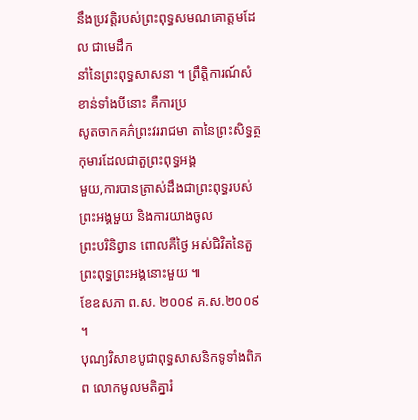នឹងប្រវត្តិរបស់ព្រះពុទ្ធសមណគោត្តមដែល ជាមេដឹក
នាំនៃព្រះពុទ្ធសាសនា ។ ព្រឹត្តិការណ៍សំ ខាន់ទាំងបីនោះ គឺការប្រ
សូតចាកគភ៌ព្រះវររាជមា តានៃព្រះសិទ្ធត្ថកុមារដែលជាតួព្រះពុទ្ធអង្គ
មួយ,ការបានត្រាស់ដឹងជាព្រះពុទ្ធរបស់ព្រះអង្គមួយ និងការយាងចូល
ព្រះបរិនិព្វាន ពោលគឺថ្ងៃ អស់ជិវិតនៃតួព្រះពុទ្ធព្រះអង្គនោះមួយ ៕
ខែឧសភា ព.ស. ២០០៩ គ.ស.២០០៩ ។
បុណ្យវិសាខបូជាពុទ្ធសាសនិកទូទាំងពិភព លោកមូលមតិគ្នារំ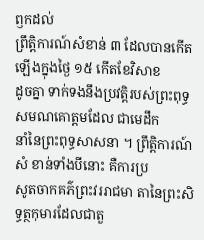ឭកដល់
ព្រឹត្តិការណ៍សំខាន់ ៣ ដែលបានកើតឡើងក្នុងថ្ងៃ ១៥ កើតខែវិសាខ
ដូចគ្នា ទាក់ទងនឹងប្រវត្តិរបស់ព្រះពុទ្ធសមណគោត្តមដែល ជាមេដឹក
នាំនៃព្រះពុទ្ធសាសនា ។ ព្រឹត្តិការណ៍សំ ខាន់ទាំងបីនោះ គឺការប្រ
សូតចាកគភ៌ព្រះវររាជមា តានៃព្រះសិទ្ធត្ថកុមារដែលជាតួ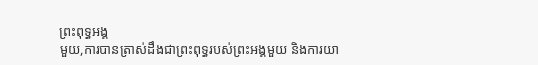ព្រះពុទ្ធអង្គ
មួយ,ការបានត្រាស់ដឹងជាព្រះពុទ្ធរបស់ព្រះអង្គមួយ និងការយា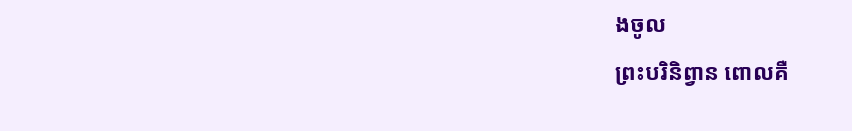ងចូល
ព្រះបរិនិព្វាន ពោលគឺ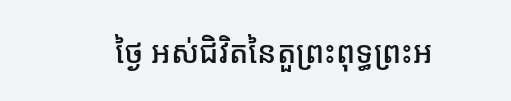ថ្ងៃ អស់ជិវិតនៃតួព្រះពុទ្ធព្រះអ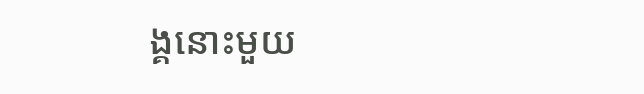ង្គនោះមួយ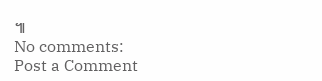៕
No comments:
Post a Comment